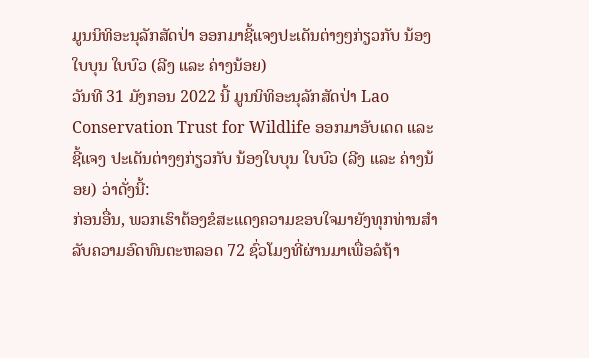ມູນນິທິອະນຸລັກສັດປ່າ ອອກມາຊີ້ແຈງປະເດັນຕ່າງໆກ່ຽວກັບ ນ້ອງໃບບຸນ ໃບບົວ (ລີງ ແລະ ຄ່າງນ້ອຍ)
ວັນທີ 31 ມັງກອນ 2022 ນີ້ ມູນນິທິອະນຸລັກສັດປ່າ Lao Conservation Trust for Wildlife ອອກມາອັບເດດ ແລະ ຊີ້ແຈງ ປະເດັນຕ່າງໆກ່ຽວກັບ ນ້ອງໃບບຸນ ໃບບົວ (ລີງ ແລະ ຄ່າງນ້ອຍ) ວ່າດັ່ງນີ້:
ກ່ອນອື່ນ, ພວກເຮົາຕ້ອງຂໍສະແດງຄວາມຂອບໃຈມາຍັງທຸກທ່ານສຳລັບຄວາມອົດທົນຕະຫລອດ 72 ຊົ່ວໂມງທີ່ຜ່ານມາເພື່ອລໍຖ້າ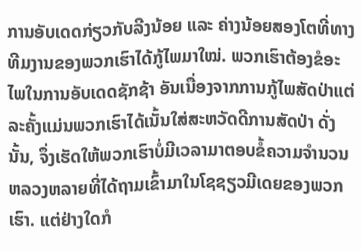ການອັບເດດກ່ຽວກັບລີງນ້ອຍ ແລະ ຄ່າງນ້ອຍສອງໂຕທີ່ທາງທີມງານຂອງພວກເຮົາໄດ້ກູ້ໄພມາໃໝ່. ພວກເຮົາຕ້ອງຂໍອະໄພໃນການອັບເດດຊັກຊ້າ ອັນເນື່ອງຈາກການກູ້ໄພສັດປ່າແຕ່ລະຄັ້ງແມ່ນພວກເຮົາໄດ້ເນັ້ນໃສ່ສະຫວັດດີການສັດປ່າ ດັ່ງນັ້ນ, ຈຶ່ງເຮັດໃຫ້ພວກເຮົາບໍ່ມີເວລາມາຕອບຂໍ້ຄວາມຈຳນວນຫລວງຫລາຍທີ່ໄດ້ຖາມເຂົ້າມາໃນໂຊຊຽວມີເດຍຂອງພວກເຮົາ. ແຕ່ຢ່າງໃດກໍ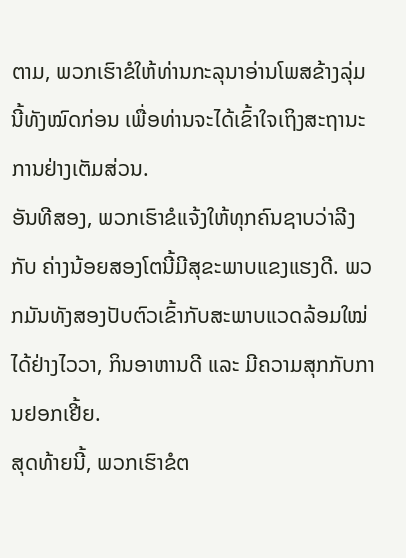ຕາມ, ພວກເຮົາຂໍໃຫ້ທ່ານກະລຸນາອ່ານໂພສຂ້າງລຸ່ມນີ້ທັງໝົດກ່ອນ ເພື່ອທ່ານຈະໄດ້ເຂົ້າໃຈເຖິງສະຖານະການຢ່າງເຕັມສ່ວນ.
ອັນທີສອງ, ພວກເຮົາຂໍແຈ້ງໃຫ້ທຸກຄົນຊາບວ່າລີງ ກັບ ຄ່າງນ້ອຍສອງໂຕນີ້ມີສຸຂະພາບແຂງແຮງດີ. ພວກມັນທັງສອງປັບຕົວເຂົ້າກັບສະພາບແວດລ້ອມໃໝ່ໄດ້ຢ່າງໄວວາ, ກິນອາຫານດີ ແລະ ມີຄວາມສຸກກັບການຢອກເຢີ້ຍ.
ສຸດທ້າຍນີ້, ພວກເຮົາຂໍຕ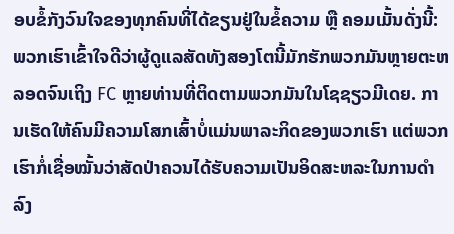ອບຂໍ້ກັງວົນໃຈຂອງທຸກຄົນທີ່ໄດ້ຂຽນຢູ່ໃນຂໍ້ຄວາມ ຫຼື ຄອມເມັ້ນດັ່ງນີ້:
ພວກເຮົາເຂົ້າໃຈດີວ່າຜູ້ດູແລສັດທັງສອງໂຕນີ້ມັກຮັກພວກມັນຫຼາຍຕະຫລອດຈົນເຖິງ FC ຫຼາຍທ່ານທີ່ຕິດຕາມພວກມັນໃນໂຊຊຽວມີເດຍ. ການເຮັດໃຫ້ຄົນມີຄວາມໂສກເສົ້າບໍ່ແມ່ນພາລະກິດຂອງພວກເຮົາ ແຕ່ພວກເຮົາກໍ່ເຊື່ອໝັ້ນວ່າສັດປ່າຄວນໄດ້ຮັບຄວາມເປັນອິດສະຫລະໃນການດຳລົງ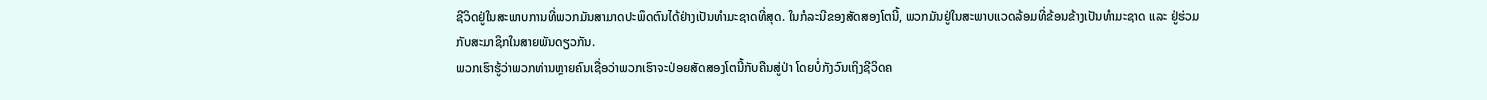ຊີວິດຢູ່ໃນສະພາບການທີ່ພວກມັນສາມາດປະພຶດຕົນໄດ້ຢ່າງເປັນທຳມະຊາດທີ່ສຸດ. ໃນກໍລະນີຂອງສັດສອງໂຕນີ້, ພວກມັນຢູ່ໃນສະພາບແວດລ້ອມທີ່ຂ້ອນຂ້າງເປັນທຳມະຊາດ ແລະ ຢູ່ຮ່ວມກັບສະມາຊິກໃນສາຍພັນດຽວກັນ.
ພວກເຮົາຮູ້ວ່າພວກທ່ານຫຼາຍຄົນເຊື່ອວ່າພວກເຮົາຈະປ່ອຍສັດສອງໂຕນີ້ກັບຄືນສູ່ປ່າ ໂດຍບໍ່ກັງວົນເຖິງຊີວິດຄ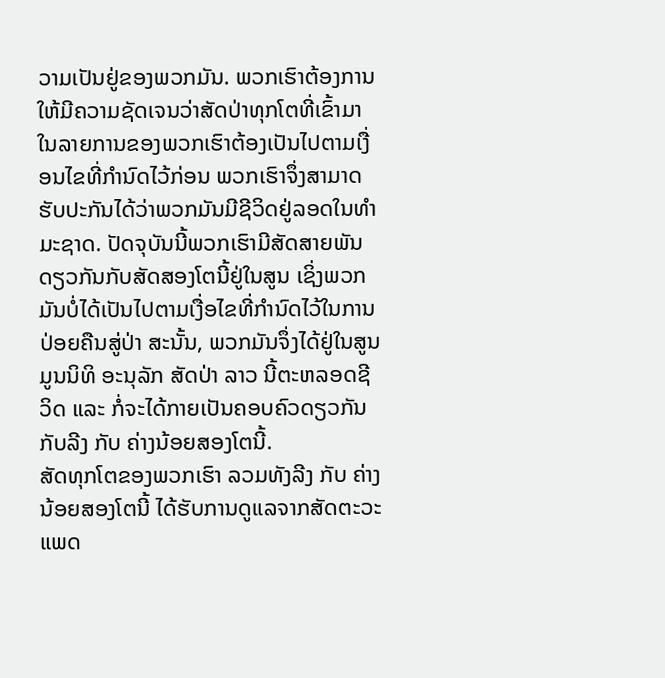ວາມເປັນຢູ່ຂອງພວກມັນ. ພວກເຮົາຕ້ອງການໃຫ້ມີຄວາມຊັດເຈນວ່າສັດປ່າທຸກໂຕທີ່ເຂົ້າມາໃນລາຍການຂອງພວກເຮົາຕ້ອງເປັນໄປຕາມເງື່ອນໄຂທີ່ກຳນົດໄວ້ກ່ອນ ພວກເຮົາຈຶ່ງສາມາດຮັບປະກັນໄດ້ວ່າພວກມັນມີຊີວິດຢູ່ລອດໃນທຳມະຊາດ. ປັດຈຸບັນນີ້ພວກເຮົາມີສັດສາຍພັນດຽວກັນກັບສັດສອງໂຕນີ້ຢູ່ໃນສູນ ເຊິ່ງພວກມັນບໍ່ໄດ້ເປັນໄປຕາມເງື່ອໄຂທີ່ກຳນົດໄວ້ໃນການປ່ອຍຄືນສູ່ປ່າ ສະນັ້ນ, ພວກມັນຈຶ່ງໄດ້ຢູ່ໃນສູນມູນນິທິ ອະນຸລັກ ສັດປ່າ ລາວ ນີ້ຕະຫລອດຊີວິດ ແລະ ກໍ່ຈະໄດ້ກາຍເປັນຄອບຄົວດຽວກັນກັບລີງ ກັບ ຄ່າງນ້ອຍສອງໂຕນີ້.
ສັດທຸກໂຕຂອງພວກເຮົາ ລວມທັງລີງ ກັບ ຄ່າງນ້ອຍສອງໂຕນີ້ ໄດ້ຮັບການດູແລຈາກສັດຕະວະແພດ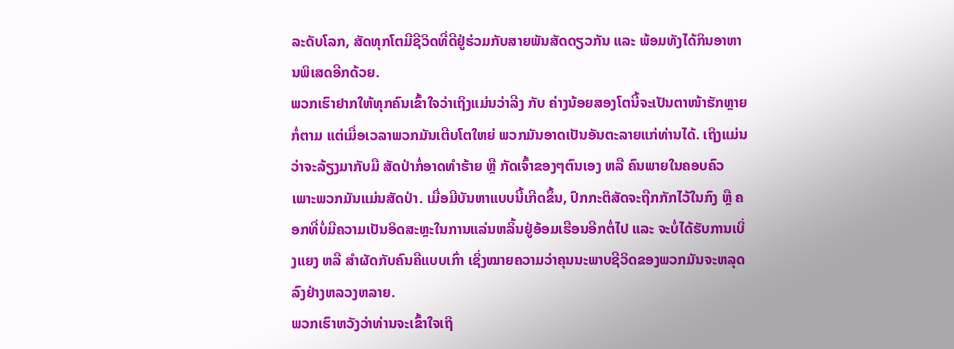ລະດັບໂລກ, ສັດທຸກໂຕມີຊີວິດທີ່ດີຢູ່ຮ່ວມກັບສາຍພັນສັດດຽວກັນ ແລະ ພ້ອມທັງໄດ້ກິນອາຫານພິເສດອີກດ້ວຍ.
ພວກເຮົາຢາກໃຫ້ທຸກຄົນເຂົ້າໃຈວ່າເຖິງແມ່ນວ່າລີງ ກັບ ຄ່າງນ້ອຍສອງໂຕນີ້ຈະເປັນຕາໜ້າຮັກຫຼາຍກໍ່ຕາມ ແຕ່ເມື່ອເວລາພວກມັນເຕີບໂຕໃຫຍ່ ພວກມັນອາດເປັນອັນຕະລາຍແກ່ທ່ານໄດ້. ເຖິງແມ່ນວ່າຈະລ້ຽງມາກັບມື ສັດປ່າກໍ່ອາດທຳຮ້າຍ ຫຼື ກັດເຈົ້າຂອງໆຕົນເອງ ຫລື ຄົນພາຍໃນຄອບຄົວ ເພາະພວກມັນແມ່ນສັດປ່າ. ເມື່ອມີບັນຫາແບບນີ້ເກີດຂຶ້ນ, ປົກກະຕິສັດຈະຖືກກັກໄວ້ໃນກົງ ຫຼື ຄອກທີ່ບໍ່ມີຄວາມເປັນອິດສະຫຼະໃນການແລ່ນຫລິ້ນຢູ່ອ້ອມເຮືອນອີກຕໍ່ໄປ ແລະ ຈະບໍ່ໄດ້ຮັບການເບິ່ງແຍງ ຫລື ສຳຜັດກັບຄົນຄືແບບເກົ່າ ເຊິ່ງໝາຍຄວາມວ່າຄຸນນະພາບຊີວິດຂອງພວກມັນຈະຫລຸດລົງຢ່າງຫລວງຫລາຍ.
ພວກເຮົາຫວັງວ່າທ່ານຈະເຂົ້າໃຈເຖິ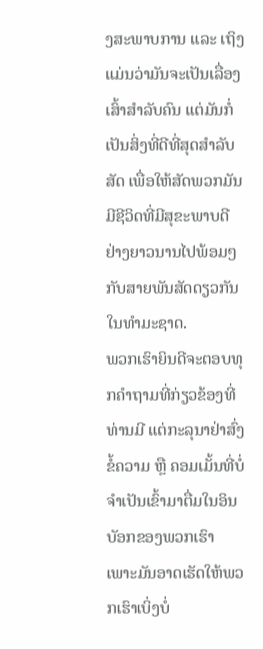ງສະພາບການ ແລະ ເຖິງແມ່ນວ່າມັນຈະເປັນເລື່ອງເສົ້າສຳລັບຄົນ ແຕ່ມັນກໍ່ເປັນສິ່ງທີ່ດີທີ່ສຸດສຳລັບສັດ ເພື່ອໃຫ້ສັດພວກມັນມີຊີວິດທີ່ມີສຸຂະພາບດີຢ່າງຍາວນານໄປພ້ອມໆກັບສາຍພັນສັດດຽວກັນໃນທຳມະຊາດ.
ພວກເຮົາຍິນດີຈະຕອບທຸກຄຳຖາມທີ່ກ່ຽວຂ້ອງທີ່ທ່ານມີ ແຕ່ກະລຸນາຢ່າສົ່ງຂໍ້ຄວາມ ຫຼື ຄອມເມັ້ນທີ່ບໍ່ຈຳເປັນເຂົ້າມາຕື່ມໃນອິນບັອກຂອງພວກເຮົາ ເພາະມັນອາດເຮັດໃຫ້ພວກເຮົາເບິ່ງບໍ່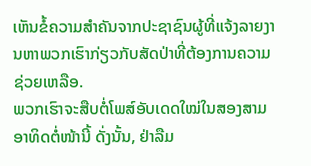ເຫັນຂໍ້ຄວາມສຳຄັນຈາກປະຊາຊົນຜູ້ທີ່ແຈ້ງລາຍງານຫາພວກເຮົາກ່ຽວກັບສັດປ່າທີ່ຕ້ອງການຄວາມຊ່ວຍເຫລືອ.
ພວກເຮົາຈະສືບຕໍ່ໂພສ໌ອັບເດດໃໝ່ໃນສອງສາມອາທິດຕໍ່ໜ້ານີ້ ດັ່ງນັ້ນ, ຢ່າລືມ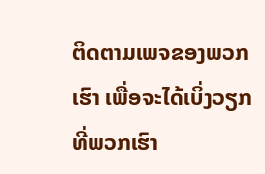ຕິດຕາມເພຈຂອງພວກເຮົາ ເພື່ອຈະໄດ້ເບິ່ງວຽກທີ່ພວກເຮົາ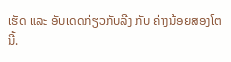ເຮັດ ແລະ ອັບເດດກ່ຽວກັບລີງ ກັບ ຄ່າງນ້ອຍສອງໂຕນີ້.